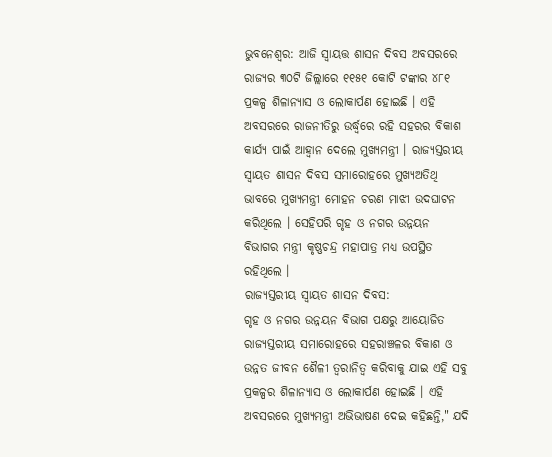ଭୁବନେଶ୍ବର: ଆଜି ସ୍ୱାୟତ୍ତ ଶାସନ ଦିବସ ଅବସରରେ ରାଜ୍ୟର ୩୦ଟି ଜିଲ୍ଲାରେ ୧୧୫୧ କୋଟି ଟଙ୍କାର ୪୮୧ ପ୍ରକଳ୍ପ ଶିଳାନ୍ୟାସ ଓ ଲୋକାର୍ପଣ ହୋଇଛି । ଏହି ଅବସରରେ ରାଜନୀତିରୁ ଉର୍ଦ୍ଧ୍ବରେ ରହି ସହରର ବିକାଶ କାର୍ଯ୍ୟ ପାଇଁ ଆହ୍ୱାନ ଦେଲେ ମୁଖ୍ୟମନ୍ତ୍ରୀ । ରାଜ୍ୟସ୍ତରୀୟ ସ୍ୱାୟତ ଶାସନ ଦିବସ ସମାରୋହରେ ମୁଖ୍ୟଅତିଥି ଭାବରେ ମୁଖ୍ୟମନ୍ତ୍ରୀ ମୋହନ ଚରଣ ମାଝୀ ଉଦଘାଟନ କରିଥିଲେ । ସେହିପରି ଗୃହ ଓ ନଗର ଉନ୍ନୟନ ବିଭାଗର ମନ୍ତ୍ରୀ କୃଷ୍ଣଚନ୍ଦ୍ର ମହାପାତ୍ର ମଧ୍ୟ ଉପସ୍ଥିତ ରହିଥିଲେ ।
ରାଜ୍ୟସ୍ତରୀୟ ସ୍ୱାୟତ ଶାସନ ଦିବସ:
ଗୃହ ଓ ନଗର ଉନ୍ନୟନ ବିଭାଗ ପକ୍ଷରୁ ଆୟୋଜିତ ରାଜ୍ୟସ୍ତରୀୟ ସମାରୋହରେ ସହରାଞ୍ଚଳର ବିକାଶ ଓ ଉନ୍ନତ ଜୀବନ ଶୈଳୀ ତ୍ଵରାନିତ୍ଵ କରିବାକୁ ଯାଇ ଏହି ସବୁ ପ୍ରକଳ୍ପର ଶିଳାନ୍ୟାସ ଓ ଲୋକାର୍ପଣ ହୋଇଛି । ଏହି ଅବସରରେ ମୁଖ୍ୟମନ୍ତ୍ରୀ ଅଭିଭାଷଣ ଦେଇ କହିଛନ୍ତି," ଯଦି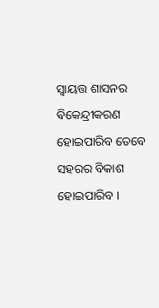ସ୍ୱାୟତ୍ତ ଶାସନର ଵିକେନ୍ଦ୍ରୀକରଣ ହୋଇପାରିବ ତେବେ ସହରର ବିକାଶ ହୋଇପାରିବ ।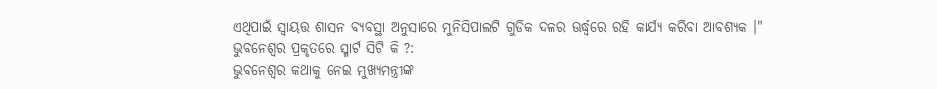ଏଥିପାଇଁ ସ୍ୱାୟତ୍ତ ଶାସନ ବ୍ୟବସ୍ଥା ଅନୁସାରେ ମୁନିସିପାଲଟି ଗୁଡିକ ଦଳର ଊର୍ଦ୍ଧ୍ବରେ ରହି କାର୍ଯ୍ୟ କରିବା ଆବଶ୍ୟକ ।"
ଭୁବନେଶ୍ୱର ପ୍ରକୃତରେ ସ୍ମାର୍ଟ ସିଟି କି ?:
ଭୁବନେଶ୍ୱର କଥାକୁ ନେଇ ମୁଖ୍ୟମନ୍ତ୍ରୀଙ୍କ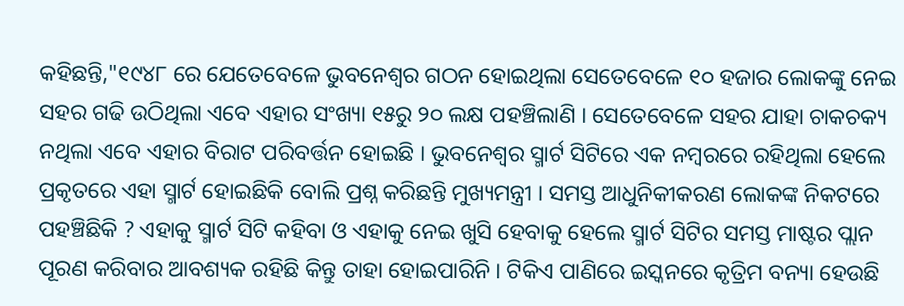କହିଛନ୍ତି,"୧୯୪୮ ରେ ଯେତେବେଳେ ଭୁବନେଶ୍ୱର ଗଠନ ହୋଇଥିଲା ସେତେବେଳେ ୧୦ ହଜାର ଲୋକଙ୍କୁ ନେଇ ସହର ଗଢି ଉଠିଥିଲା ଏବେ ଏହାର ସଂଖ୍ୟା ୧୫ରୁ ୨୦ ଲକ୍ଷ ପହଞ୍ଚିଲାଣି । ସେତେବେଳେ ସହର ଯାହା ଚାକଚକ୍ୟ ନଥିଲା ଏବେ ଏହାର ବିରାଟ ପରିବର୍ତ୍ତନ ହୋଇଛି । ଭୁବନେଶ୍ୱର ସ୍ମାର୍ଟ ସିଟିରେ ଏକ ନମ୍ବରରେ ରହିଥିଲା ହେଲେ ପ୍ରକୃତରେ ଏହା ସ୍ମାର୍ଟ ହୋଇଛିକି ବୋଲି ପ୍ରଶ୍ନ କରିଛନ୍ତି ମୁଖ୍ୟମନ୍ତ୍ରୀ । ସମସ୍ତ ଆଧୁନିକୀକରଣ ଲୋକଙ୍କ ନିକଟରେ ପହଞ୍ଚିଛିକି ? ଏହାକୁ ସ୍ମାର୍ଟ ସିଟି କହିବା ଓ ଏହାକୁ ନେଇ ଖୁସି ହେବାକୁ ହେଲେ ସ୍ମାର୍ଟ ସିଟିର ସମସ୍ତ ମାଷ୍ଟର ପ୍ଲାନ ପୂରଣ କରିବାର ଆବଶ୍ୟକ ରହିଛି କିନ୍ତୁ ତାହା ହୋଇପାରିନି । ଟିକିଏ ପାଣିରେ ଇସ୍କନରେ କୃତ୍ରିମ ବନ୍ୟା ହେଉଛି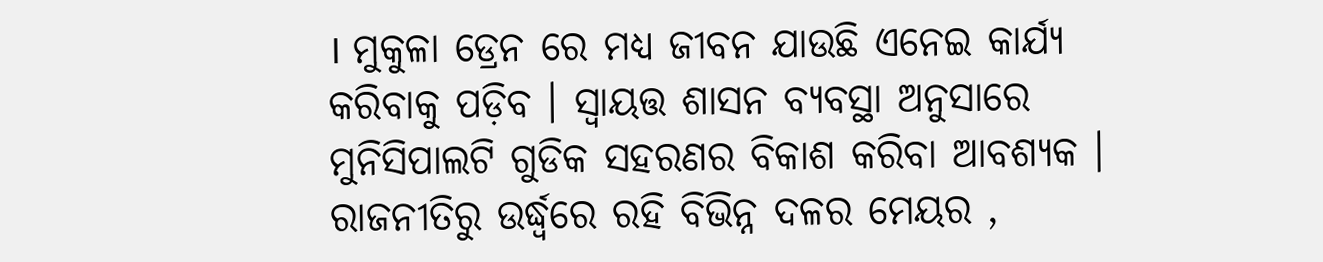। ମୁକୁଳା ଡ୍ରେନ ରେ ମଧ୍ୟ ଜୀବନ ଯାଉଛି ଏନେଇ କାର୍ଯ୍ୟ କରିବାକୁ ପଡ଼ିବ । ସ୍ୱାୟତ୍ତ ଶାସନ ବ୍ୟବସ୍ଥା ଅନୁସାରେ ମୁନିସିପାଲଟି ଗୁଡିକ ସହରଣର ବିକାଶ କରିବା ଆବଶ୍ୟକ । ରାଜନୀତିରୁ ଉର୍ଦ୍ଧ୍ବରେ ରହି ବିଭିନ୍ନ ଦଳର ମେୟର ,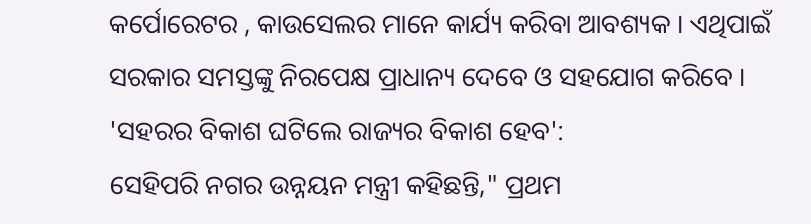କର୍ପୋରେଟର , କାଉସେଲର ମାନେ କାର୍ଯ୍ୟ କରିବା ଆବଶ୍ୟକ । ଏଥିପାଇଁ ସରକାର ସମସ୍ତଙ୍କୁ ନିରପେକ୍ଷ ପ୍ରାଧାନ୍ୟ ଦେବେ ଓ ସହଯୋଗ କରିବେ ।
'ସହରର ବିକାଶ ଘଟିଲେ ରାଜ୍ୟର ବିକାଶ ହେବ':
ସେହିପରି ନଗର ଉନ୍ନୟନ ମନ୍ତ୍ରୀ କହିଛନ୍ତି," ପ୍ରଥମ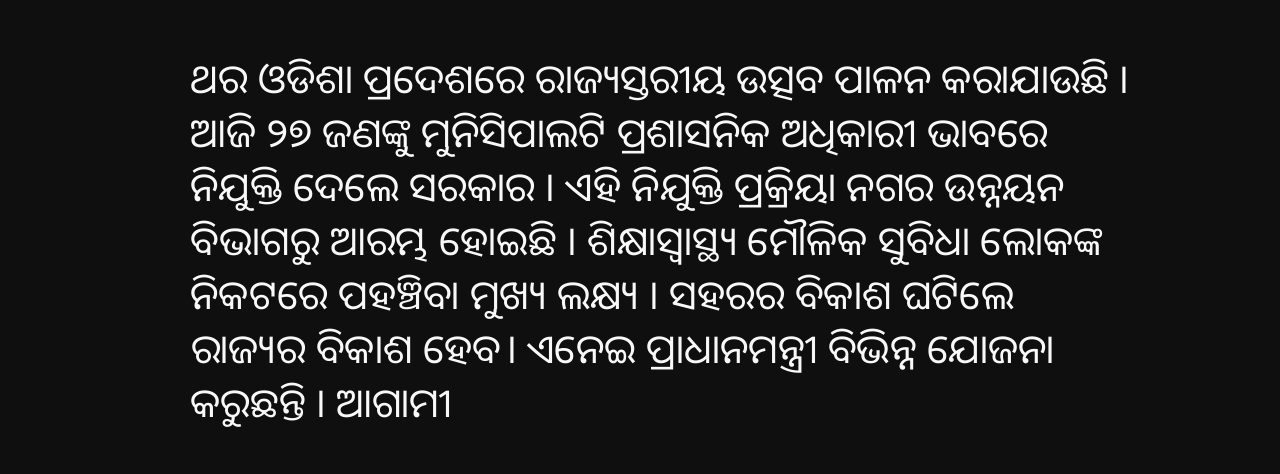ଥର ଓଡିଶା ପ୍ରଦେଶରେ ରାଜ୍ୟସ୍ତରୀୟ ଉତ୍ସବ ପାଳନ କରାଯାଉଛି । ଆଜି ୨୭ ଜଣଙ୍କୁ ମୁନିସିପାଲଟି ପ୍ରଶାସନିକ ଅଧିକାରୀ ଭାବରେ ନିଯୁକ୍ତି ଦେଲେ ସରକାର । ଏହି ନିଯୁକ୍ତି ପ୍ରକ୍ରିୟା ନଗର ଉନ୍ନୟନ ବିଭାଗରୁ ଆରମ୍ଭ ହୋଇଛି । ଶିକ୍ଷାସ୍ୱାସ୍ଥ୍ୟ ମୌଳିକ ସୁବିଧା ଲୋକଙ୍କ ନିକଟରେ ପହଞ୍ଚିବା ମୁଖ୍ୟ ଲକ୍ଷ୍ୟ । ସହରର ବିକାଶ ଘଟିଲେ ରାଜ୍ୟର ବିକାଶ ହେବ। ଏନେଇ ପ୍ରାଧାନମନ୍ତ୍ରୀ ବିଭିନ୍ନ ଯୋଜନା କରୁଛନ୍ତି । ଆଗାମୀ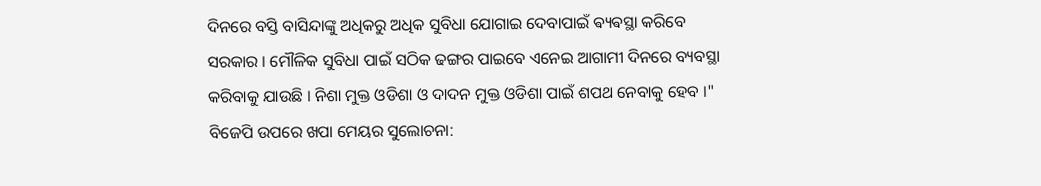ଦିନରେ ବସ୍ତି ବାସିନ୍ଦାଙ୍କୁ ଅଧିକରୁ ଅଧିକ ସୁବିଧା ଯୋଗାଇ ଦେବାପାଇଁ ଵ୍ୟଵସ୍ଥା କରିବେ ସରକାର । ମୌଳିକ ସୁବିଧା ପାଇଁ ସଠିକ ଢଙ୍ଗର ପାଇବେ ଏନେଇ ଆଗାମୀ ଦିନରେ ବ୍ୟବସ୍ଥା କରିବାକୁ ଯାଉଛି । ନିଶା ମୁକ୍ତ ଓଡିଶା ଓ ଦାଦନ ମୁକ୍ତ ଓଡିଶା ପାଇଁ ଶପଥ ନେବାକୁ ହେବ ।"
ବିଜେପି ଉପରେ ଖପା ମେୟର ସୁଲୋଚନା: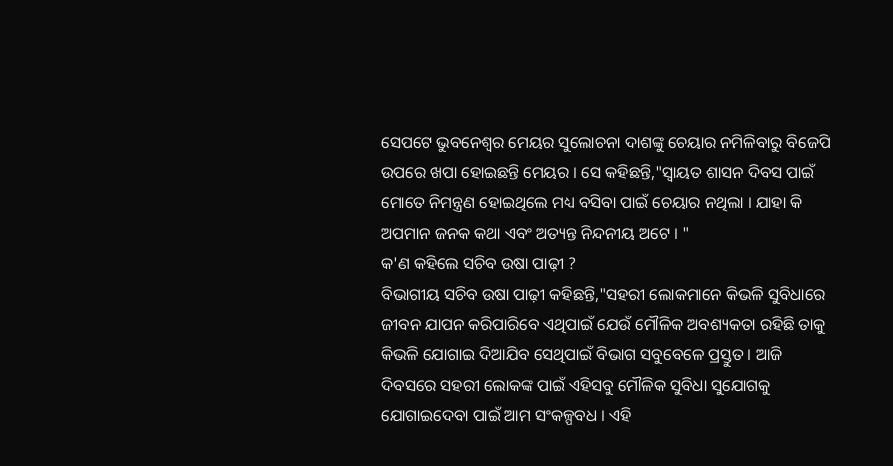ସେପଟେ ଭୁବନେଶ୍ବର ମେୟର ସୁଲୋଚନା ଦାଶଙ୍କୁ ଚେୟାର ନମିଳିବାରୁ ବିଜେପି ଉପରେ ଖପା ହୋଇଛନ୍ତି ମେୟର । ସେ କହିଛନ୍ତି,"ସ୍ୱାୟତ ଶାସନ ଦିବସ ପାଇଁ ମୋତେ ନିମନ୍ତ୍ରଣ ହୋଇଥିଲେ ମଧ୍ୟ ବସିବା ପାଇଁ ଚେୟାର ନଥିଲା । ଯାହା କି ଅପମାନ ଜନକ କଥା ଏବଂ ଅତ୍ୟନ୍ତ ନିନ୍ଦନୀୟ ଅଟେ । "
କ'ଣ କହିଲେ ସଚିବ ଉଷା ପାଢ଼ୀ ?
ବିଭାଗୀୟ ସଚିବ ଉଷା ପାଢ଼ୀ କହିଛନ୍ତି,"ସହରୀ ଲୋକମାନେ କିଭଳି ସୁବିଧାରେ ଜୀବନ ଯାପନ କରିପାରିବେ ଏଥିପାଇଁ ଯେଉଁ ମୌଳିକ ଅବଶ୍ୟକତା ରହିଛି ତାକୁ କିଭଳି ଯୋଗାଇ ଦିଆଯିବ ସେଥିପାଇଁ ବିଭାଗ ସବୁବେଳେ ପ୍ରସ୍ତୁତ । ଆଜି ଦିବସରେ ସହରୀ ଲୋକଙ୍କ ପାଇଁ ଏହିସବୁ ମୌଳିକ ସୁବିଧା ସୁଯୋଗକୁ ଯୋଗାଇଦେବା ପାଇଁ ଆମ ସଂକଳ୍ପବଧ । ଏହି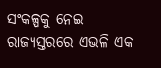ସଂକଳ୍ପକୁ ନେଇ ରାଜ୍ୟସ୍ତରରେ ଏଭଳି ଏକ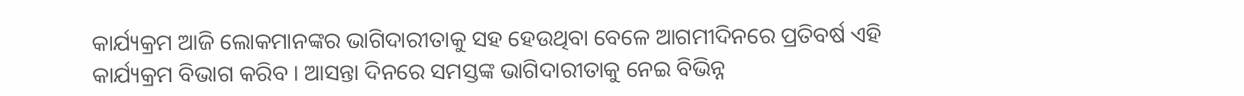କାର୍ଯ୍ୟକ୍ରମ ଆଜି ଲୋକମାନଙ୍କର ଭାଗିଦାରୀତାକୁ ସହ ହେଉଥିବା ବେଳେ ଆଗମୀଦିନରେ ପ୍ରତିବର୍ଷ ଏହି କାର୍ଯ୍ୟକ୍ରମ ବିଭାଗ କରିବ । ଆସନ୍ତା ଦିନରେ ସମସ୍ତଙ୍କ ଭାଗିଦାରୀତାକୁ ନେଇ ବିଭିନ୍ନ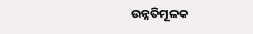ଉନ୍ନତିମୂଳକ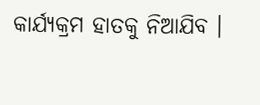କାର୍ଯ୍ୟକ୍ରମ ହାତକୁ ନିଆଯିବ ।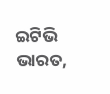ଇଟିଭି ଭାରତ,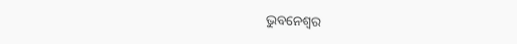ଭୁବନେଶ୍ବର